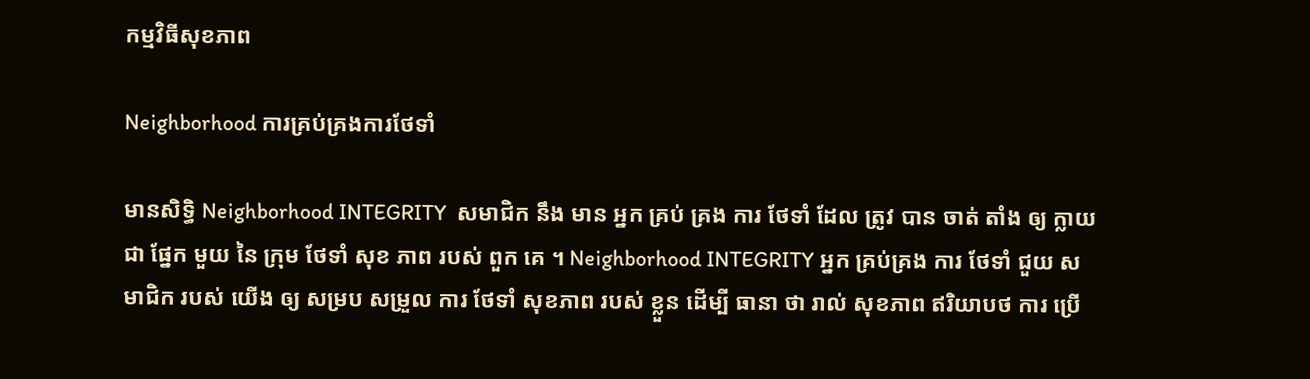កម្មវិធីសុខភាព

Neighborhood ការគ្រប់គ្រងការថែទាំ

មានសិទ្ធិ Neighborhood INTEGRITY  សមាជិក នឹង មាន អ្នក គ្រប់ គ្រង ការ ថែទាំ ដែល ត្រូវ បាន ចាត់ តាំង ឲ្យ ក្លាយ ជា ផ្នែក មួយ នៃ ក្រុម ថែទាំ សុខ ភាព របស់ ពួក គេ ។ Neighborhood INTEGRITY អ្នក គ្រប់គ្រង ការ ថែទាំ ជួយ សមាជិក របស់ យើង ឲ្យ សម្រប សម្រួល ការ ថែទាំ សុខភាព របស់ ខ្លួន ដើម្បី ធានា ថា រាល់ សុខភាព ឥរិយាបថ ការ ប្រើ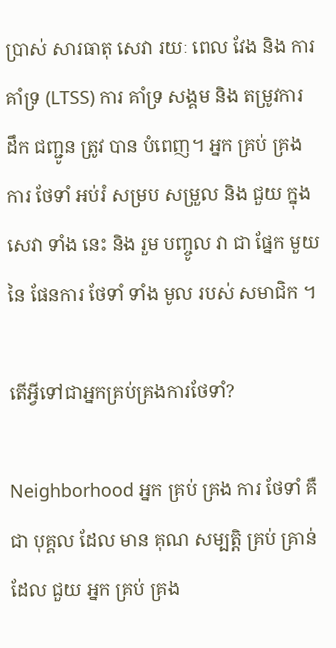ប្រាស់ សារធាតុ សេវា រយៈ ពេល វែង និង ការ គាំទ្រ (LTSS) ការ គាំទ្រ សង្គម និង តម្រូវការ ដឹក ជញ្ជូន ត្រូវ បាន បំពេញ។ អ្នក គ្រប់ គ្រង ការ ថែទាំ អប់រំ សម្រប សម្រួល និង ជួយ ក្នុង សេវា ទាំង នេះ និង រួម បញ្ចូល វា ជា ផ្នែក មួយ នៃ ផែនការ ថែទាំ ទាំង មូល របស់ សមាជិក ។

តើអ្វីទៅជាអ្នកគ្រប់គ្រងការថែទាំ?

Neighborhood អ្នក គ្រប់ គ្រង ការ ថែទាំ គឺ ជា បុគ្គល ដែល មាន គុណ សម្បត្តិ គ្រប់ គ្រាន់ ដែល ជួយ អ្នក គ្រប់ គ្រង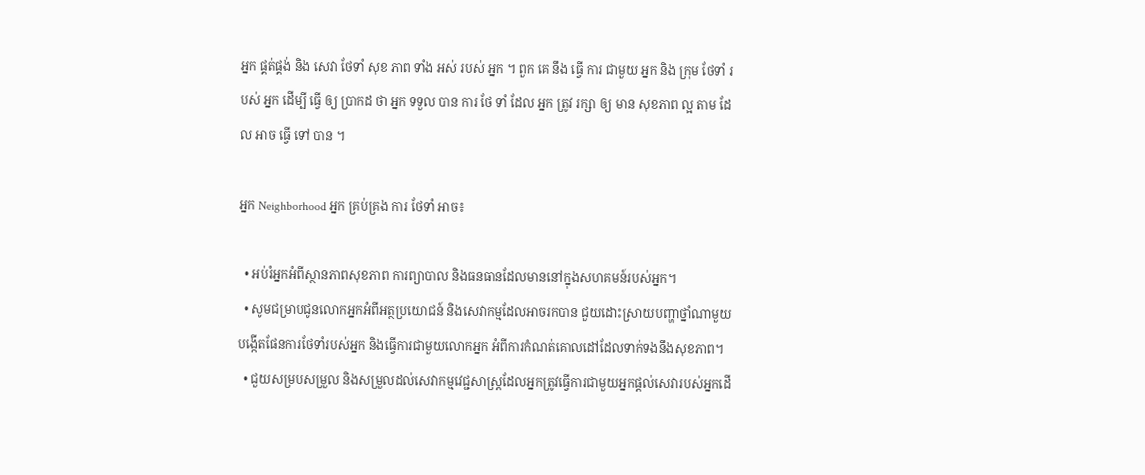អ្នក ផ្គត់ផ្គង់ និង សេវា ថែទាំ សុខ ភាព ទាំង អស់ របស់ អ្នក ។ ពួក គេ នឹង ធ្វើ ការ ជាមួយ អ្នក និង ក្រុម ថែទាំ របស់ អ្នក ដើម្បី ធ្វើ ឲ្យ ប្រាកដ ថា អ្នក ទទួល បាន ការ ថែ ទាំ ដែល អ្នក ត្រូវ រក្សា ឲ្យ មាន សុខភាព ល្អ តាម ដែល អាច ធ្វើ ទៅ បាន ។

អ្នក Neighborhood អ្នក គ្រប់គ្រង ការ ថែទាំ អាច៖

  • អប់រំអ្នកអំពីស្ថានភាពសុខភាព ការព្យាបាល និងធនធានដែលមាននៅក្នុងសហគមន៍របស់អ្នក។
  • សូមជម្រាបជូនលោកអ្នកអំពីអត្ថប្រយោជន៍ និងសេវាកម្មដែលអាចរកបាន ជួយដោះស្រាយបញ្ហាថ្នាំណាមួយ បង្កើតផែនការថែទាំរបស់អ្នក និងធ្វើការជាមួយលោកអ្នក អំពីការកំណត់គោលដៅដែលទាក់ទងនឹងសុខភាព។
  • ជួយសម្របសម្រួល និងសម្រួលដល់សេវាកម្មវេជ្ជសាស្រ្តដែលអ្នកត្រូវធ្វើការជាមួយអ្នកផ្តល់សេវារបស់អ្នកដើ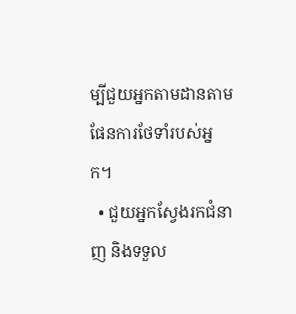ម្បីជួយអ្នកតាមដានតាមផែនការថែទាំរបស់អ្នក។
  • ជួយអ្នកស្វែងរកជំនាញ និងទទួល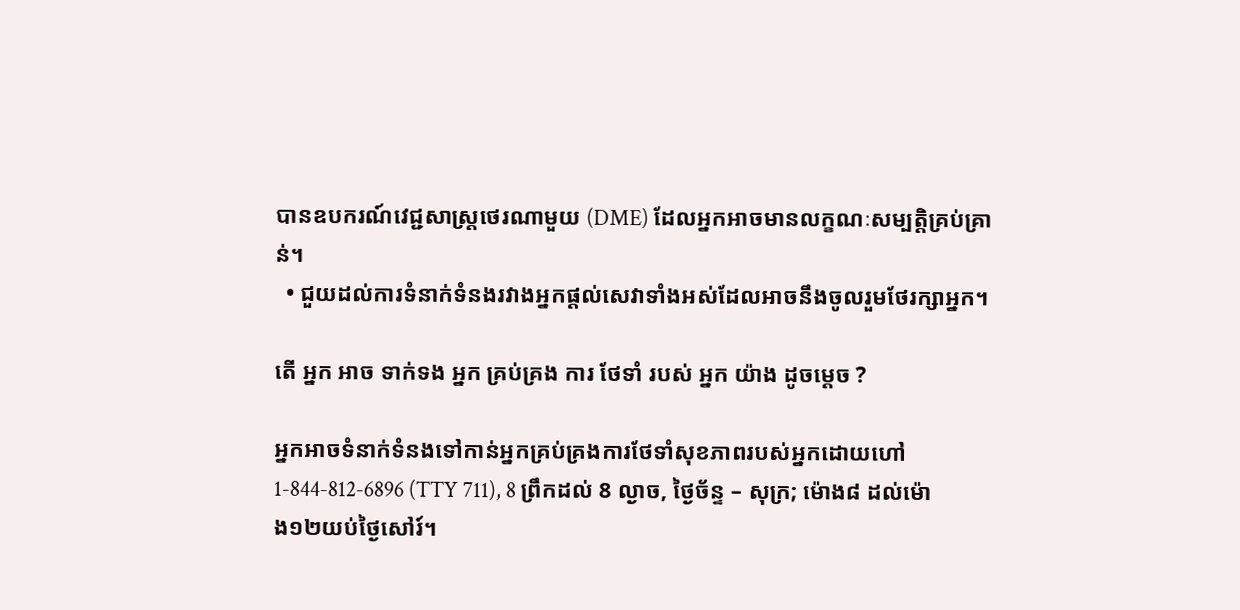បានឧបករណ៍វេជ្ជសាស្ត្រថេរណាមួយ (DME) ដែលអ្នកអាចមានលក្ខណៈសម្បត្តិគ្រប់គ្រាន់។
  • ជួយដល់ការទំនាក់ទំនងរវាងអ្នកផ្តល់សេវាទាំងអស់ដែលអាចនឹងចូលរួមថែរក្សាអ្នក។

តើ អ្នក អាច ទាក់ទង អ្នក គ្រប់គ្រង ការ ថែទាំ របស់ អ្នក យ៉ាង ដូចម្ដេច ?

អ្នកអាចទំនាក់ទំនងទៅកាន់អ្នកគ្រប់គ្រងការថែទាំសុខភាពរបស់អ្នកដោយហៅ 1-844-812-6896 (TTY 711), 8 ព្រឹកដល់ 8 ល្ងាច, ថ្ងៃច័ន្ទ – សុក្រ; ម៉ោង៨ ដល់ម៉ោង១២យប់ថ្ងៃសៅរ៍។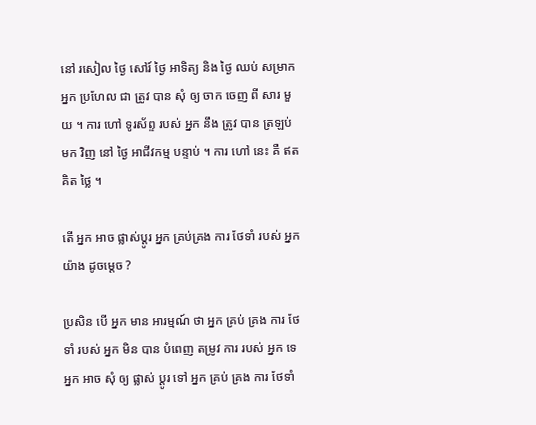នៅ រសៀល ថ្ងៃ សៅរ៍ ថ្ងៃ អាទិត្យ និង ថ្ងៃ ឈប់ សម្រាក អ្នក ប្រហែល ជា ត្រូវ បាន សុំ ឲ្យ ចាក ចេញ ពី សារ មួយ ។ ការ ហៅ ទូរស័ព្ទ របស់ អ្នក នឹង ត្រូវ បាន ត្រឡប់ មក វិញ នៅ ថ្ងៃ អាជីវកម្ម បន្ទាប់ ។ ការ ហៅ នេះ គឺ ឥត គិត ថ្លៃ ។

តើ អ្នក អាច ផ្លាស់ប្ដូរ អ្នក គ្រប់គ្រង ការ ថែទាំ របស់ អ្នក យ៉ាង ដូចម្ដេច ?

ប្រសិន បើ អ្នក មាន អារម្មណ៍ ថា អ្នក គ្រប់ គ្រង ការ ថែ ទាំ របស់ អ្នក មិន បាន បំពេញ តម្រូវ ការ របស់ អ្នក ទេ អ្នក អាច សុំ ឲ្យ ផ្លាស់ ប្តូរ ទៅ អ្នក គ្រប់ គ្រង ការ ថែទាំ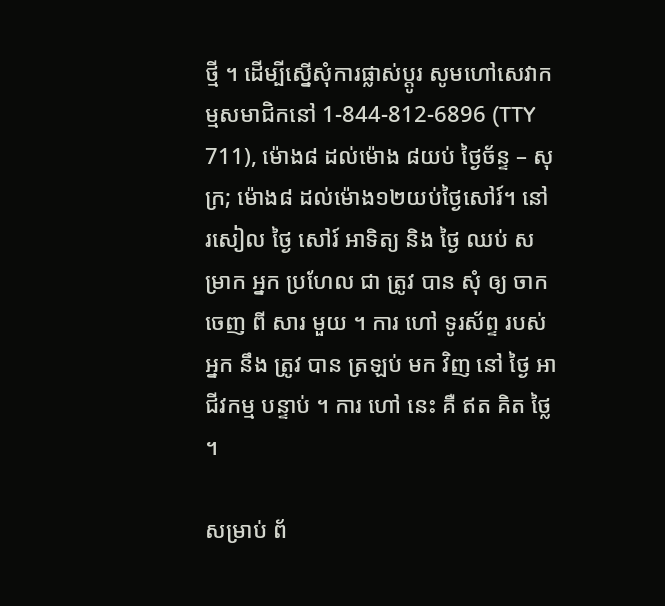ថ្មី ។ ដើម្បីស្នើសុំការផ្លាស់ប្តូរ សូមហៅសេវាកម្មសមាជិកនៅ 1-844-812-6896 (TTY 711), ម៉ោង៨ ដល់ម៉ោង ៨យប់ ថ្ងៃច័ន្ទ – សុក្រ; ម៉ោង៨ ដល់ម៉ោង១២យប់ថ្ងៃសៅរ៍។ នៅ រសៀល ថ្ងៃ សៅរ៍ អាទិត្យ និង ថ្ងៃ ឈប់ សម្រាក អ្នក ប្រហែល ជា ត្រូវ បាន សុំ ឲ្យ ចាក ចេញ ពី សារ មួយ ។ ការ ហៅ ទូរស័ព្ទ របស់ អ្នក នឹង ត្រូវ បាន ត្រឡប់ មក វិញ នៅ ថ្ងៃ អាជីវកម្ម បន្ទាប់ ។ ការ ហៅ នេះ គឺ ឥត គិត ថ្លៃ ។

សម្រាប់ ព័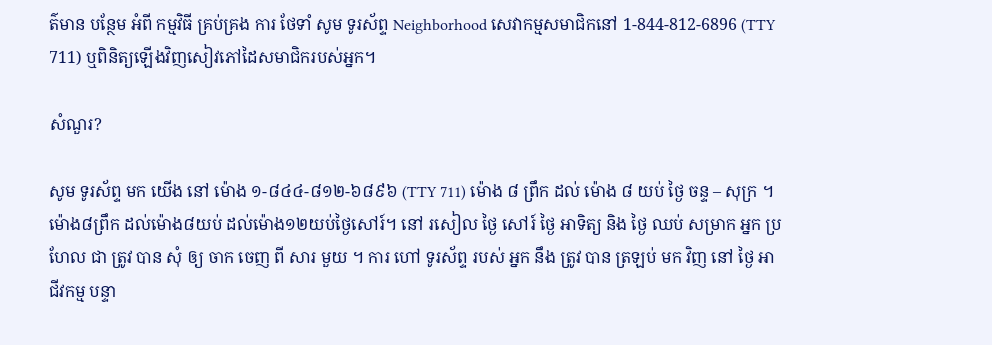ត៌មាន បន្ថែម អំពី កម្មវិធី គ្រប់គ្រង ការ ថែទាំ សូម ទូរស័ព្ទ Neighborhood សេវាកម្មសមាជិកនៅ 1-844-812-6896 (TTY 711) ឬពិនិត្យឡើងវិញសៀវភៅដៃសមាជិករបស់អ្នក។

សំណួរ?

សូម ទូរស័ព្ទ មក យើង នៅ ម៉ោង ១-៨៤៤-៨១២-៦៨៩៦ (TTY 711) ម៉ោង ៨ ព្រឹក ដល់ ម៉ោង ៨ យប់ ថ្ងៃ ចន្ទ – សុក្រ ។ ម៉ោង៨ព្រឹក ដល់ម៉ោង៨យប់ ដល់ម៉ោង១២យប់ថ្ងៃសៅរ៍។ នៅ រសៀល ថ្ងៃ សៅរ៍ ថ្ងៃ អាទិត្យ និង ថ្ងៃ ឈប់ សម្រាក អ្នក ប្រហែល ជា ត្រូវ បាន សុំ ឲ្យ ចាក ចេញ ពី សារ មួយ ។ ការ ហៅ ទូរស័ព្ទ របស់ អ្នក នឹង ត្រូវ បាន ត្រឡប់ មក វិញ នៅ ថ្ងៃ អាជីវកម្ម បន្ទា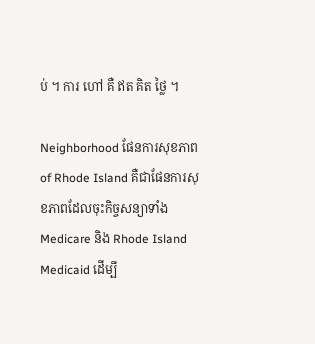ប់ ។ ការ ហៅ គឺ ឥត គិត ថ្លៃ ។

Neighborhood ផែនការសុខភាព of Rhode Island គឺជាផែនការសុខភាពដែលចុះកិច្ចសន្យាទាំង Medicare និង Rhode Island Medicaid ដើម្បី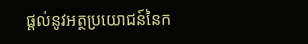ផ្តល់នូវអត្ថប្រយោជន៍នៃក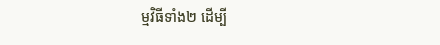ម្មវិធីទាំង២ ដើម្បី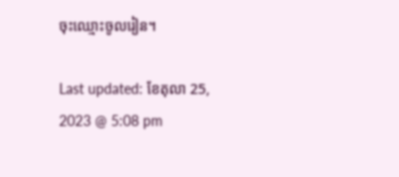ចុះឈ្មោះចូលរៀន។

Last updated: ខែតុលា 25, 2023 @ 5:08 pm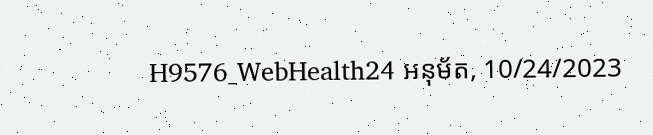H9576_WebHealth24 អនុម័ត, 10/24/2023